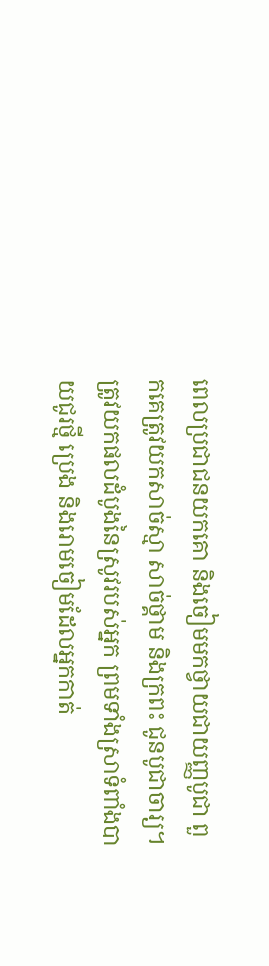ពេលប្រជាជនយកគោ និងចៀមមកថ្វាយជាយញ្ញបូជា ពួកគេត្រូវយកសាច់ស្មា សាច់ថ្គាម និងក្រពះ ជូនបូជាចារ្យ។ ត្រូវយកផលដំបូងនៃស្រូវរបស់អ្នក ព្រមទាំងស្រាទំពាំងបាយជូរថ្មី ប្រេង និងរោមចៀមដែលអ្នកកាត់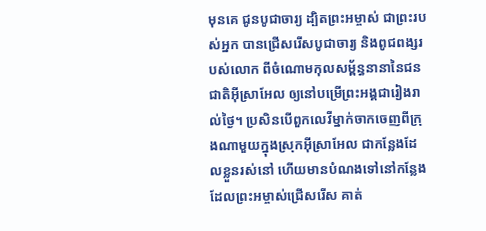មុនគេ ជូនបូជាចារ្យ ដ្បិតព្រះអម្ចាស់ ជាព្រះរបស់អ្នក បានជ្រើសរើសបូជាចារ្យ និងពូជពង្សរបស់លោក ពីចំណោមកុលសម្ព័ន្ធនានានៃជនជាតិអ៊ីស្រាអែល ឲ្យនៅបម្រើព្រះអង្គជារៀងរាល់ថ្ងៃ។ ប្រសិនបើពួកលេវីម្នាក់ចាកចេញពីក្រុងណាមួយក្នុងស្រុកអ៊ីស្រាអែល ជាកន្លែងដែលខ្លួនរស់នៅ ហើយមានបំណងទៅនៅកន្លែងដែលព្រះអម្ចាស់ជ្រើសរើស គាត់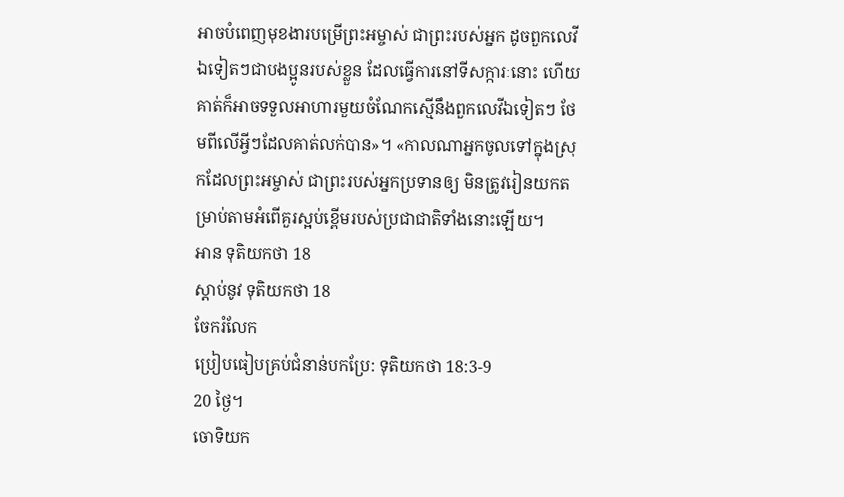អាចបំពេញមុខងារបម្រើព្រះអម្ចាស់ ជាព្រះរបស់អ្នក ដូចពួកលេវីឯទៀតៗជាបងប្អូនរបស់ខ្លួន ដែលធ្វើការនៅទីសក្ការៈនោះ ហើយគាត់ក៏អាចទទួលអាហារមួយចំណែកស្មើនឹងពួកលេវីឯទៀតៗ ថែមពីលើអ្វីៗដែលគាត់លក់បាន»។ «កាលណាអ្នកចូលទៅក្នុងស្រុកដែលព្រះអម្ចាស់ ជាព្រះរបស់អ្នកប្រទានឲ្យ មិនត្រូវរៀនយកតម្រាប់តាមអំពើគួរស្អប់ខ្ពើមរបស់ប្រជាជាតិទាំងនោះឡើយ។
អាន ទុតិយកថា 18
ស្ដាប់នូវ ទុតិយកថា 18
ចែករំលែក
ប្រៀបធៀបគ្រប់ជំនាន់បកប្រែ: ទុតិយកថា 18:3-9
20 ថ្ងៃ។
ចោទិយក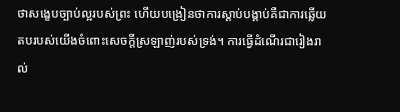ថាសង្ខេបច្បាប់ល្អរបស់ព្រះ ហើយបង្រៀនថាការស្តាប់បង្គាប់គឺជាការឆ្លើយតបរបស់យើងចំពោះសេចក្ដីស្រឡាញ់របស់ទ្រង់។ ការធ្វើដំណើរជារៀងរាល់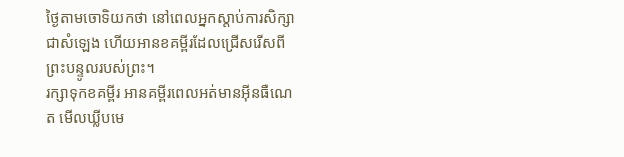ថ្ងៃតាមចោទិយកថា នៅពេលអ្នកស្តាប់ការសិក្សាជាសំឡេង ហើយអានខគម្ពីរដែលជ្រើសរើសពីព្រះបន្ទូលរបស់ព្រះ។
រក្សាទុកខគម្ពីរ អានគម្ពីរពេលអត់មានអ៊ីនធឺណេត មើលឃ្លីបមេ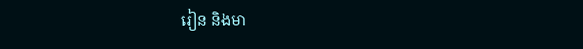រៀន និងមា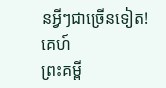នអ្វីៗជាច្រើនទៀត!
គេហ៍
ព្រះគម្ពី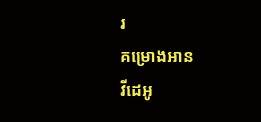រ
គម្រោងអាន
វីដេអូ